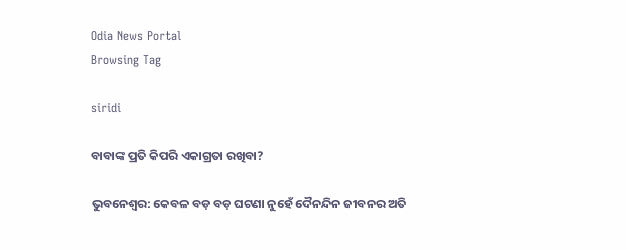Odia News Portal
Browsing Tag

siridi

ବାବାଙ୍କ ପ୍ରତି କିପରି ଏକାଗ୍ରତା ରଖିବା?

ଭୁବନେଶ୍ୱର: କେବଳ ବଡ଼ ବଡ଼ ଘଟଣା ନୁହେଁ ଦୈନନ୍ଦିନ ଜୀବନର ଅତି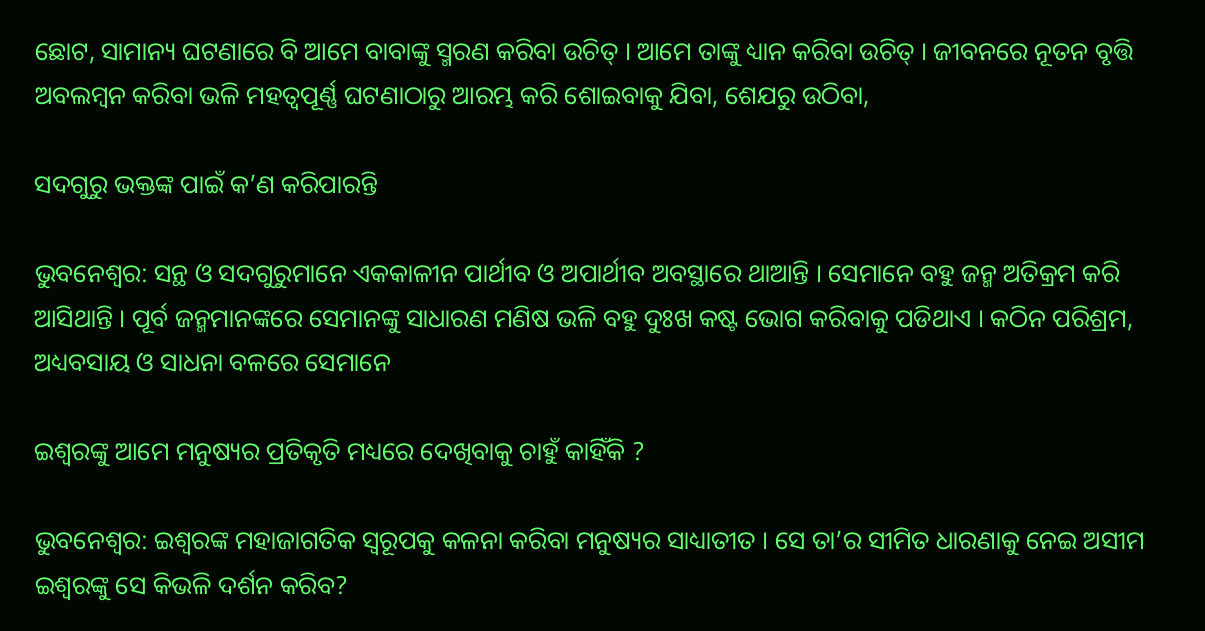ଛୋଟ, ସାମାନ୍ୟ ଘଟଣାରେ ବି ଆମେ ବାବାଙ୍କୁ ସ୍ମରଣ କରିବା ଉଚିତ୍ । ଆମେ ତାଙ୍କୁ ଧ୍ୟାନ କରିବା ଉଚିତ୍ । ଜୀବନରେ ନୂତନ ବୃତ୍ତି ଅବଲମ୍ବନ କରିବା ଭଳି ମହତ୍ୱପୂର୍ଣ୍ଣ ଘଟଣାଠାରୁ ଆରମ୍ଭ କରି ଶୋଇବାକୁ ଯିବା, ଶେଯରୁ ଉଠିବା,

ସଦଗୁରୁ ଭକ୍ତଙ୍କ ପାଇଁ କ’ଣ କରିପାରନ୍ତି

ଭୁବନେଶ୍ୱର: ସନ୍ଥ ଓ ସଦଗୁରୁମାନେ ଏକକାଳୀନ ପାର୍ଥୀବ ଓ ଅପାର୍ଥୀବ ଅବସ୍ଥାରେ ଥାଆନ୍ତି । ସେମାନେ ବହୁ ଜନ୍ମ ଅତିକ୍ରମ କରି ଆସିଥାନ୍ତି । ପୂର୍ବ ଜନ୍ମମାନଙ୍କରେ ସେମାନଙ୍କୁ ସାଧାରଣ ମଣିଷ ଭଳି ବହୁ ଦୁଃଖ କଷ୍ଟ ଭୋଗ କରିବାକୁ ପଡିଥାଏ । କଠିନ ପରିଶ୍ରମ, ଅଧ୍ୟବସାୟ ଓ ସାଧନା ବଳରେ ସେମାନେ

ଇଶ୍ୱରଙ୍କୁ ଆମେ ମନୁଷ୍ୟର ପ୍ରତିକୃତି ମଧ୍ୟରେ ଦେଖିବାକୁ ଚାହୁଁ କାହିଁକି ?

ଭୁବନେଶ୍ୱର: ଇଶ୍ୱରଙ୍କ ମହାଜାଗତିକ ସ୍ୱରୂପକୁ କଳନା କରିବା ମନୁଷ୍ୟର ସାଧ୍ୟାତୀତ । ସେ ତା’ର ସୀମିତ ଧାରଣାକୁ ନେଇ ଅସୀମ ଇଶ୍ୱରଙ୍କୁ ସେ କିଭଳି ଦର୍ଶନ କରିବ?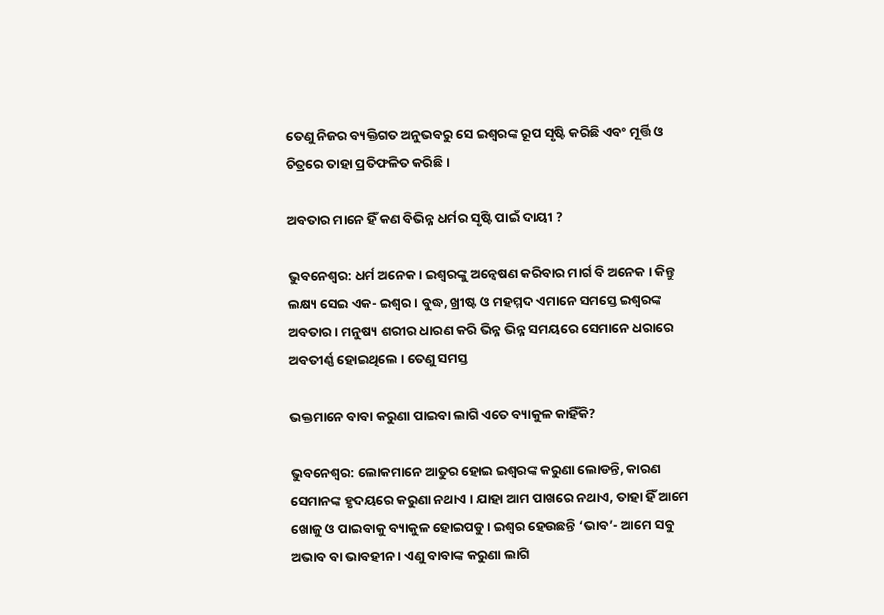ତେଣୁ ନିଜର ବ୍ୟକ୍ତିଗତ ଅନୁଭବରୁ ସେ ଇଶ୍ୱରଙ୍କ ରୂପ ସୃଷ୍ଟି କରିଛି ଏବଂ ମୂର୍ତ୍ତି ଓ ଚିତ୍ରରେ ତାହା ପ୍ରତିଫଳିତ କରିଛି ।

ଅବତାର ମାନେ ହିଁ କଣ ବିଭିନ୍ନ ଧର୍ମର ସୃଷ୍ଟି ପାଇଁ ଦାୟୀ ?

ଭୁବନେଶ୍ୱର: ଧର୍ମ ଅନେକ । ଇଶ୍ୱରଙ୍କୁ ଅନ୍ୱେଷଣ କରିବାର ମାର୍ଗ ବି ଅନେକ । କିନ୍ତୁ ଲକ୍ଷ୍ୟ ସେଇ ଏକ- ଇଶ୍ୱର । ବୁଦ୍ଧ, ଖ୍ରୀଷ୍ଟ ଓ ମହମ୍ମଦ ଏମାନେ ସମସ୍ତେ ଇଶ୍ୱରଙ୍କ ଅବତାର । ମନୁଷ୍ୟ ଶରୀର ଧାରଣ କରି ଭିନ୍ନ ଭିନ୍ନ ସମୟରେ ସେମାନେ ଧରାରେ ଅବତୀର୍ଣ୍ଣ ହୋଇଥିଲେ । ତେଣୁ ସମସ୍ତ

ଭକ୍ତମାନେ ବାବା କରୁଣା ପାଇବା ଲାଗି ଏତେ ବ୍ୟାକୁଳ କାହିଁକି?

ଭୁବନେଶ୍ୱର: ଲୋକମାନେ ଆତୁର ହୋଇ ଇଶ୍ୱରଙ୍କ କରୁଣା ଲୋଡନ୍ତି, କାରଣ ସେମାନଙ୍କ ହୃଦୟରେ କରୁଣା ନଥାଏ । ଯାହା ଆମ ପାଖରେ ନଥାଏ, ତାହା ହିଁ ଆମେ ଖୋଜୁ ଓ ପାଇବାକୁ ବ୍ୟାକୁଳ ହୋଇପଡୁ । ଇଶ୍ୱର ହେଉଛନ୍ତି ‘ଭାବ’- ଆମେ ସବୁ ଅଭାବ ବା ଭାବହୀନ । ଏଣୁ ବାବାଙ୍କ କରୁଣା ଲାଗି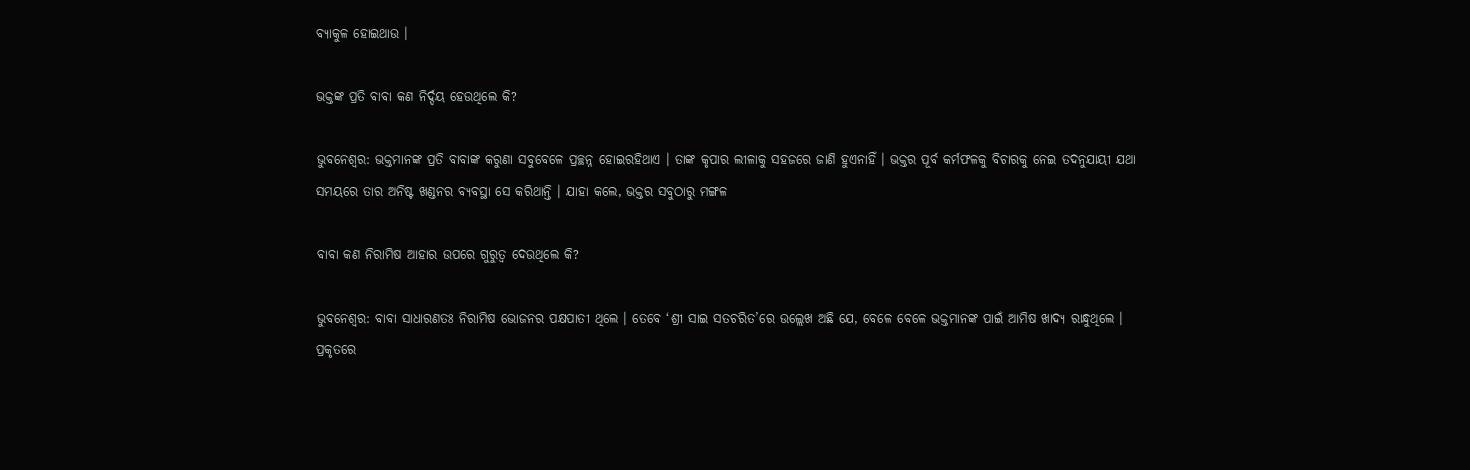ବ୍ୟାକୁଳ ହୋଇଥାଉ ।

ଭକ୍ତଙ୍କ ପ୍ରତି ବାବା କଣ ନିର୍ଦ୍ଦୟ ହେଉଥିଲେ କି?

ଭୁବନେଶ୍ୱର: ଭକ୍ତମାନଙ୍କ ପ୍ରତି ବାବାଙ୍କ କରୁଣା ସବୁବେଳେ ପ୍ରଚ୍ଛନ୍ନ ହୋଇରହିଥାଏ । ତାଙ୍କ କୃପାର ଲୀଳାକୁ ସହଜରେ ଜାଣି ହୁଏନାହିଁ । ଭକ୍ତର ପୂର୍ବ କର୍ମଫଳକୁ ବିଚାରକୁ ନେଇ ତଦନୁଯାୟୀ ଯଥା ସମୟରେ ତାର ଅନିଷ୍ଟ ଖଣ୍ଡନର ବ୍ୟବସ୍ଥା ସେ କରିଥାନ୍ତି । ଯାହା କଲେ, ଭକ୍ତର ସବୁଠାରୁ ମଙ୍ଗଳ

ବାବା କଣ ନିରାମିଷ ଆହାର ଉପରେ ଗୁରୁତ୍ୱ ଦେଉଥିଲେ କି?

ଭୁବନେଶ୍ୱର: ବାବା ସାଧାରଣତଃ ନିରାମିଷ ଭୋଜନର ପକ୍ଷପାତୀ ଥିଲେ । ତେବେ ‘ଶ୍ରୀ ସାଇ ସତଚରିତ’ରେ ଉଲ୍ଲେଖ ଅଛି ଯେ, ବେଳେ ବେଳେ ଭକ୍ତମାନଙ୍କ ପାଇଁ ଆମିଷ ଖାଦ୍ୟ ରାନ୍ଧୁଥିଲେ । ପ୍ରକୃତରେ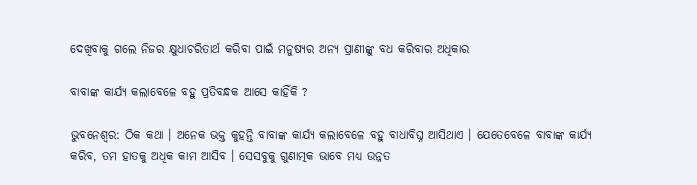ଦେଖିବାକୁ ଗଲେ ନିଜର କ୍ଷୁଧାଚରିତାର୍ଥ କରିବା ପାଇଁ ମନୁଷ୍ୟର ଅନ୍ୟ ପ୍ରାଣୀଙ୍କୁ ବଧ କରିବାର ଅଧିକାର

ବାବାଙ୍କ କାର୍ଯ୍ୟ କଲାବେଳେ ବହୁ ପ୍ରତିବନ୍ଧକ ଆସେ କାହିଁକି ?

ଭୁବନେଶ୍ୱର: ଠିକ କଥା । ଅନେକ ଭକ୍ତ କୁହନ୍ତି ବାବାଙ୍କ କାର୍ଯ୍ୟ କଲାବେଳେ ବହୁ ବାଧାବିଘ୍ନ ଆସିଥାଏ । ଯେତେବେଳେ ବାବାଙ୍କ କାର୍ଯ୍ୟ କରିବ, ତମ ହାତକୁ ଅଧିକ କାମ ଆସିବ । ସେସବୁକୁ ଗୁଣାତ୍ମକ ଭାବେ ମଧ୍ୟ ଉନ୍ନତ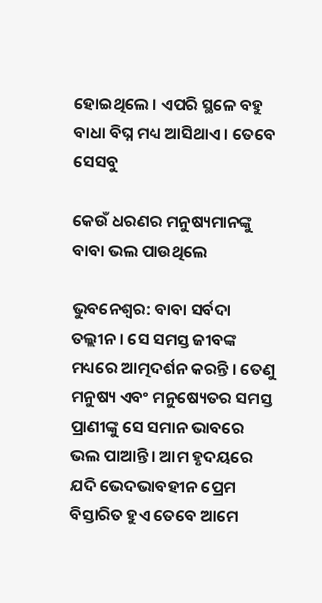ହୋଇଥିଲେ । ଏପରି ସ୍ଥଳେ ବହୁ ବାଧା ବିଘ୍ନ ମଧ୍ୟ ଆସିଥାଏ । ତେବେ ସେସବୁ

କେଉଁ ଧରଣର ମନୁଷ୍ୟମାନଙ୍କୁ ବାବା ଭଲ ପାଉଥିଲେ

ଭୁବନେଶ୍ୱର: ବାବା ସର୍ବଦା ତଲ୍ଲୀନ । ସେ ସମସ୍ତ ଜୀବଙ୍କ ମଧ୍ୟରେ ଆତ୍ମଦର୍ଶନ କରନ୍ତି । ତେଣୁ ମନୁଷ୍ୟ ଏବଂ ମନୁଷ୍ୟେତର ସମସ୍ତ ପ୍ରାଣୀଙ୍କୁ ସେ ସମାନ ଭାବରେ ଭଲ ପାଆନ୍ତି । ଆମ ହୃଦୟରେ ଯଦି ଭେଦଭାବହୀନ ପ୍ରେମ ବିସ୍ତାରିତ ହୁଏ ତେବେ ଆମେ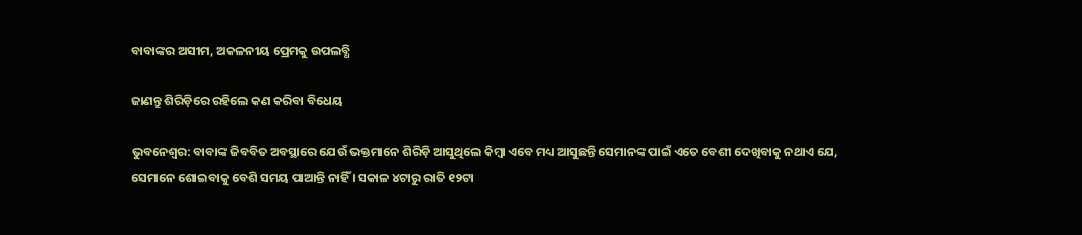ବାବାଙ୍କର ଅସୀମ, ଅକଳନୀୟ ପ୍ରେମକୁ ଉପଲବ୍ଧି

ଜାଣନ୍ତୁ ଶିରିଡ଼ିରେ ରହିଲେ କଣ କରିବା ବିଧେୟ

ଭୁବନେଶ୍ୱର: ବାବାଙ୍କ ଜିବବିତ ଅବସ୍ଥାରେ ଯେଉଁ ଭକ୍ତମାନେ ଶିରିଡ଼ି ଆସୁଥିଲେ କିମ୍ବା ଏବେ ମଧ୍ୟ ଆସୁଛନ୍ତି ସେମାନଙ୍କ ପାଇଁ ଏତେ ବେଶୀ ଦେଖିବାକୁ ନଥାଏ ଯେ, ସେମାନେ ଶୋଇବାକୁ ବେଶି ସମୟ ପାଆନ୍ତି ନାହିଁ । ସକାଳ ୪ଟାରୁ ରାତି ୧୨ଟା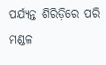ପର୍ଯ୍ୟନ୍ତ ଶିରିଡ଼ିରେ ପରି ମଣ୍ଡଳ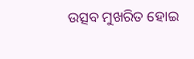ଉତ୍ସବ ମୁଖରିତ ହୋଇ